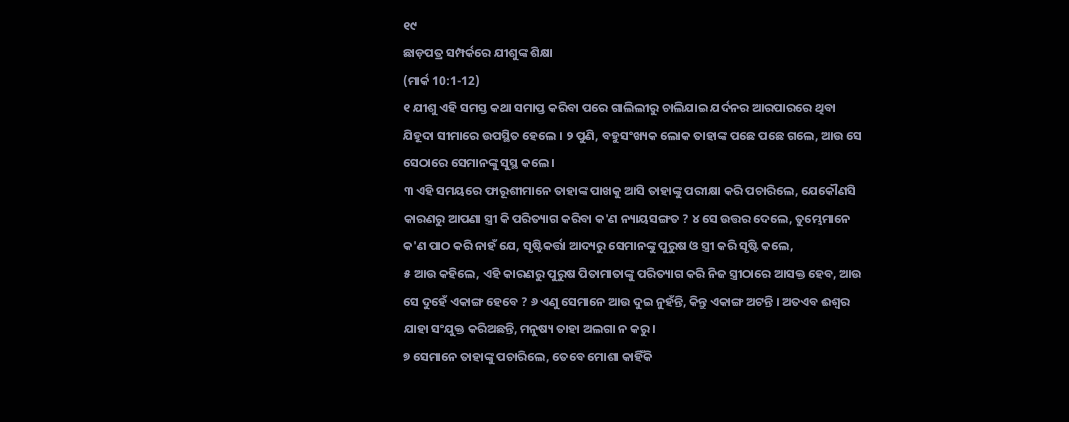୧୯
ଛାଡ଼ପତ୍ର ସମ୍ପର୍କରେ ଯୀଶୁଙ୍କ ଶିକ୍ଷା
(ମାର୍କ 10:1-12)
୧ ଯୀଶୁ ଏହି ସମସ୍ତ କଥା ସମାପ୍ତ କରିବା ପରେ ଗାଲିଲୀରୁ ଚାଲିଯାଇ ଯର୍ଦନର ଆରପାରରେ ଥିବା ଯିହୂଦା ସୀମାରେ ଉପସ୍ଥିତ ହେଲେ । ୨ ପୁଣି, ବହୁସଂଖ୍ୟକ ଲୋକ ତାହାଙ୍କ ପଛେ ପଛେ ଗଲେ, ଆଉ ସେ ସେଠାରେ ସେମାନଙ୍କୁ ସୁସ୍ଥ କଲେ ।
୩ ଏହି ସମୟରେ ଫାରୂଶୀମାନେ ତାହାଙ୍କ ପାଖକୁ ଆସି ତାହାଙ୍କୁ ପରୀକ୍ଷା କରି ପଚାରିଲେ, ଯେକୌଣସି କାରଣରୁ ଆପଣା ସ୍ତ୍ରୀ କି ପରିତ୍ୟାଗ କରିବା କ'ଣ ନ୍ୟାୟସଙ୍ଗତ ? ୪ ସେ ଉତ୍ତର ଦେଲେ, ତୁମ୍ଭେମାନେ କ'ଣ ପାଠ କରି ନାହଁ ଯେ, ସୃଷ୍ଟିକର୍ତ୍ତା ଆଦ୍ୟରୁ ସେମାନଙ୍କୁ ପୁରୁଷ ଓ ସ୍ତ୍ରୀ କରି ସୃଷ୍ଟି କଲେ,
୫ ଆଉ କହିଲେ, ଏହି କାରଣରୁ ପୁରୁଷ ପିତାମାତାଙ୍କୁ ପରିତ୍ୟାଗ କରି ନିଜ ସ୍ତ୍ରୀଠାରେ ଆସକ୍ତ ହେବ, ଆଉ ସେ ଦୁହେଁ ଏକାଙ୍ଗ ହେବେ ? ୬ ଏଣୁ ସେମାନେ ଆଉ ଦୁଇ ନୁହଁନ୍ତି, କିନ୍ତୁ ଏକାଙ୍ଗ ଅଟନ୍ତି । ଅତଏବ ଈଶ୍ୱର ଯାହା ସଂଯୁକ୍ତ କରିଅଛନ୍ତି, ମନୁଷ୍ୟ ତାହା ଅଲଗା ନ କରୁ ।
୭ ସେମାନେ ତାହାଙ୍କୁ ପଚାରିଲେ, ତେବେ ମୋଶା କାହିଁକି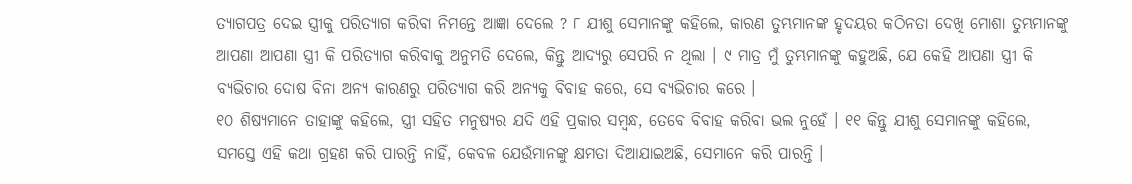ତ୍ୟାଗପତ୍ର ଦେଇ ସ୍ତ୍ରୀକୁ ପରିତ୍ୟାଗ କରିବା ନିମନ୍ତେ ଆଜ୍ଞା ଦେଲେ ? ୮ ଯୀଶୁ ସେମାନଙ୍କୁ କହିଲେ, କାରଣ ତୁମ୍ଭମାନଙ୍କ ହୃଦୟର କଠିନତା ଦେଖି ମୋଶା ତୁମ୍ଭମାନଙ୍କୁ ଆପଣା ଆପଣା ସ୍ତ୍ରୀ କି ପରିତ୍ୟାଗ କରିବାକୁ ଅନୁମତି ଦେଲେ, କିନ୍ତୁ ଆଦ୍ୟରୁ ସେପରି ନ ଥିଲା । ୯ ମାତ୍ର ମୁଁ ତୁମ୍ଭମାନଙ୍କୁ କହୁଅଛି, ଯେ କେହି ଆପଣା ସ୍ତ୍ରୀ କି ବ୍ୟଭିଚାର ଦୋଷ ବିନା ଅନ୍ୟ କାରଣରୁ ପରିତ୍ୟାଗ କରି ଅନ୍ୟକୁ ବିବାହ କରେ, ସେ ବ୍ୟଭିଚାର କରେ ।
୧୦ ଶିଷ୍ୟମାନେ ତାହାଙ୍କୁ କହିଲେ, ସ୍ତ୍ରୀ ସହିତ ମନୁଷ୍ୟର ଯଦି ଏହି ପ୍ରକାର ସମ୍ଵନ୍ଧ, ତେବେ ବିବାହ କରିବା ଭଲ ନୁହେଁ । ୧୧ କିନ୍ତୁ ଯୀଶୁ ସେମାନଙ୍କୁ କହିଲେ, ସମସ୍ତେ ଏହି କଥା ଗ୍ରହଣ କରି ପାରନ୍ତି ନାହିଁ, କେବଳ ଯେଉଁମାନଙ୍କୁ କ୍ଷମତା ଦିଆଯାଇଅଛି, ସେମାନେ କରି ପାରନ୍ତି ।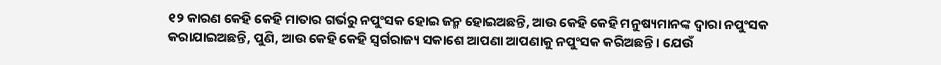୧୨ କାରଣ କେହି କେହି ମାତାର ଗର୍ଭରୁ ନପୁଂସକ ହୋଇ ଜନ୍ମ ହୋଇଅଛନ୍ତି, ଆଉ କେହି କେହି ମନୁଷ୍ୟମାନଙ୍କ ଦ୍ୱାରା ନପୁଂସକ କରାଯାଇଅଛନ୍ତି, ପୁଣି, ଆଉ କେହି କେହି ସ୍ୱର୍ଗରାଜ୍ୟ ସକାଶେ ଆପଣା ଆପଣାକୁ ନପୁଂସକ କରିଅଛନ୍ତି । ଯେଉଁ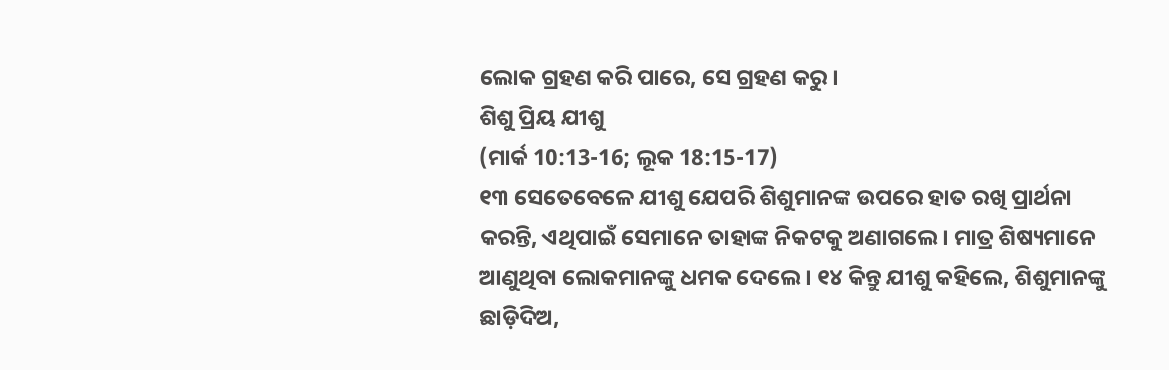ଲୋକ ଗ୍ରହଣ କରି ପାରେ, ସେ ଗ୍ରହଣ କରୁ ।
ଶିଶୁ ପ୍ରିୟ ଯୀଶୁ
(ମାର୍କ 10:13-16; ଲୂକ 18:15-17)
୧୩ ସେତେବେଳେ ଯୀଶୁ ଯେପରି ଶିଶୁମାନଙ୍କ ଉପରେ ହାତ ରଖି ପ୍ରାର୍ଥନା କରନ୍ତି, ଏଥିପାଇଁ ସେମାନେ ତାହାଙ୍କ ନିକଟକୁ ଅଣାଗଲେ । ମାତ୍ର ଶିଷ୍ୟମାନେ ଆଣୁଥିବା ଲୋକମାନଙ୍କୁ ଧମକ ଦେଲେ । ୧୪ କିନ୍ତୁ ଯୀଶୁ କହିଲେ, ଶିଶୁମାନଙ୍କୁ ଛାଡ଼ିଦିଅ,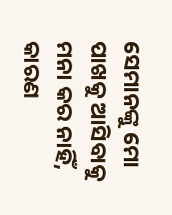ସେମାନଙ୍କୁ ମୋ ପାଖକୁ ଆସିବାକୁ ମନା କର ନାହିଁ, କାରଣ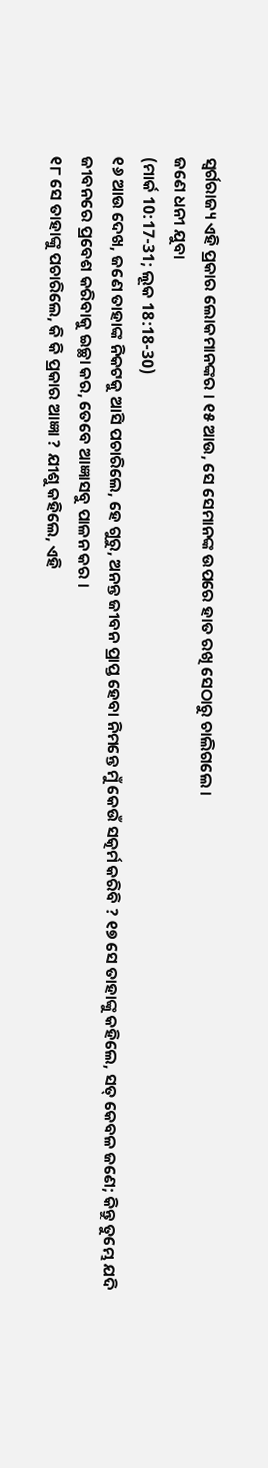ସ୍ୱର୍ଗରାଜ୍ୟ ଏହି ପ୍ରକାର ଲୋକମାନଙ୍କର । ୧୫ ଆଉ, ସେ ସେମାନଙ୍କ ଉପରେ ହାତ ରଖି ସେଠାରୁ ଚାଲିଗଲେ ।
ଜଣେ ଧନୀ ଯୁବା
(ମାର୍କ 10:17-31; ଲୂକ 18:18-30)
୧୬ ଆଉ ଦେଖ, ଜଣେ ତାହାଙ୍କ ନିକଟକୁ ଆସି ପଚାରିଲେ, ହେ ଗୁରୁ, ଅନନ୍ତ ଜୀବନ ପ୍ରାପ୍ତ ହେବା ନିମନ୍ତେ ମୁଁ କେଉଁ ସତ୍କର୍ମ କରିବି ? ୧୭ ସେ ତାହାଙ୍କୁ କହିଲେ, ସତ୍ କେବଳ ଜଣେ; କିନ୍ତୁ ତୁମ୍ଭେ ଯଦି ଜୀବନରେ ପ୍ରବେଶ କରିବାକୁ ଇଚ୍ଛା କର, ତେବେ ଆଜ୍ଞାସବୁ ପାଳନ କର ।
୧୮ ସେ ତାହାଙ୍କୁ ପଚାରିଲେ, କି କି ପ୍ରକାର ଆଜ୍ଞା ? ଯୀଶୁ କହିଲେ, ଏହି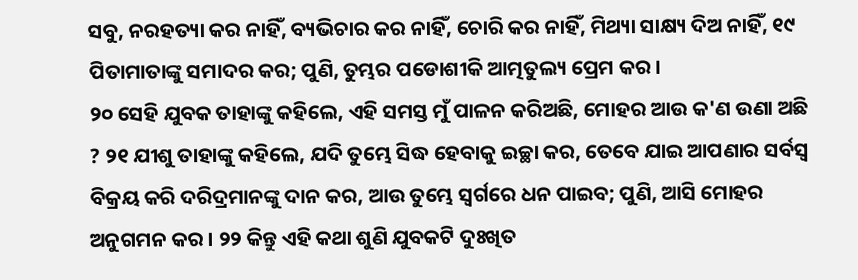ସବୁ, ନରହତ୍ୟା କର ନାହିଁ, ବ୍ୟଭିଚାର କର ନାହିଁ, ଚୋରି କର ନାହିଁ, ମିଥ୍ୟା ସାକ୍ଷ୍ୟ ଦିଅ ନାହିଁ, ୧୯ ପିତାମାତାଙ୍କୁ ସମାଦର କର; ପୁଣି, ତୁମ୍ଭର ପଡୋଶୀକି ଆତ୍ମତୁଲ୍ୟ ପ୍ରେମ କର ।
୨୦ ସେହି ଯୁବକ ତାହାଙ୍କୁ କହିଲେ, ଏହି ସମସ୍ତ ମୁଁ ପାଳନ କରିଅଛି, ମୋହର ଆଉ କ'ଣ ଉଣା ଅଛି ? ୨୧ ଯୀଶୁ ତାହାଙ୍କୁ କହିଲେ, ଯଦି ତୁମ୍ଭେ ସିଦ୍ଧ ହେବାକୁ ଇଚ୍ଛା କର, ତେବେ ଯାଇ ଆପଣାର ସର୍ବସ୍ୱ ବିକ୍ରୟ କରି ଦରିଦ୍ରମାନଙ୍କୁ ଦାନ କର, ଆଉ ତୁମ୍ଭେ ସ୍ୱର୍ଗରେ ଧନ ପାଇବ; ପୁଣି, ଆସି ମୋହର ଅନୁଗମନ କର । ୨୨ କିନ୍ତୁ ଏହି କଥା ଶୁଣି ଯୁବକଟି ଦୁଃଖିତ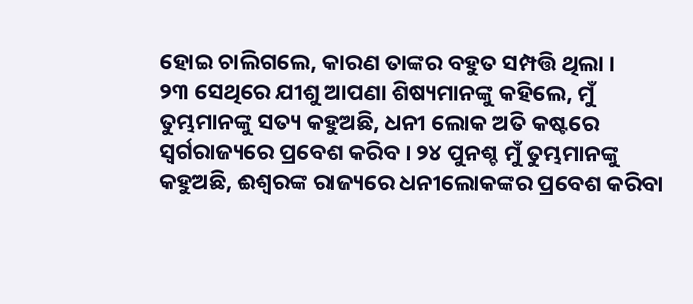ହୋଇ ଚାଲିଗଲେ, କାରଣ ତାଙ୍କର ବହୁତ ସମ୍ପତ୍ତି ଥିଲା ।
୨୩ ସେଥିରେ ଯୀଶୁ ଆପଣା ଶିଷ୍ୟମାନଙ୍କୁ କହିଲେ, ମୁଁ ତୁମ୍ଭମାନଙ୍କୁ ସତ୍ୟ କହୁଅଛି, ଧନୀ ଲୋକ ଅତି କଷ୍ଟରେ ସ୍ୱର୍ଗରାଜ୍ୟରେ ପ୍ରବେଶ କରିବ । ୨୪ ପୁନଶ୍ଚ ମୁଁ ତୁମ୍ଭମାନଙ୍କୁ କହୁଅଛି, ଈଶ୍ୱରଙ୍କ ରାଜ୍ୟରେ ଧନୀଲୋକଙ୍କର ପ୍ରବେଶ କରିବା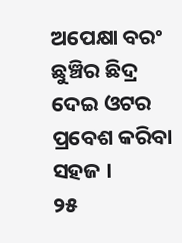ଅପେକ୍ଷା ବରଂ ଛୁଞ୍ଚିର ଛିଦ୍ର ଦେଇ ଓଟର ପ୍ରବେଶ କରିବା ସହଜ ।
୨୫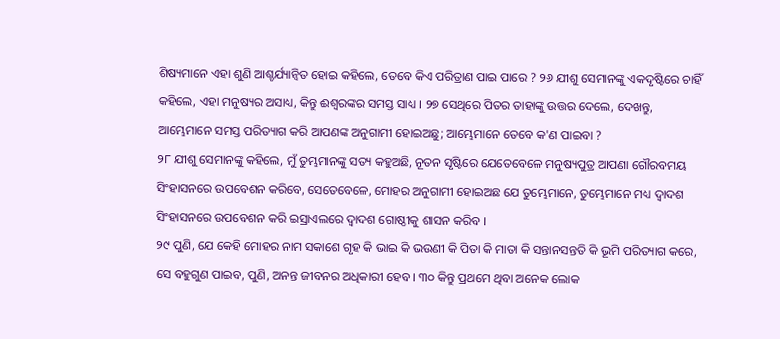ଶିଷ୍ୟମାନେ ଏହା ଶୁଣି ଆଶ୍ଚର୍ଯ୍ୟାନ୍ୱିତ ହୋଇ କହିଲେ, ତେବେ କିଏ ପରିତ୍ରାଣ ପାଇ ପାରେ ? ୨୬ ଯୀଶୁ ସେମାନଙ୍କୁ ଏକଦୃଷ୍ଟିରେ ଚାହିଁ କହିଲେ, ଏହା ମନୁଷ୍ୟର ଅସାଧ୍ୟ, କିନ୍ତୁ ଈଶ୍ୱରଙ୍କର ସମସ୍ତ ସାଧ୍ୟ । ୨୭ ସେଥିରେ ପିତର ତାହାଙ୍କୁ ଉତ୍ତର ଦେଲେ, ଦେଖନ୍ତୁ, ଆମ୍ଭେମାନେ ସମସ୍ତ ପରିତ୍ୟାଗ କରି ଆପଣଙ୍କ ଅନୁଗାମୀ ହୋଇଅଛୁ; ଆମ୍ଭେମାନେ ତେବେ କ'ଣ ପାଇବା ?
୨୮ ଯୀଶୁ ସେମାନଙ୍କୁ କହିଲେ, ମୁଁ ତୁମ୍ଭମାନଙ୍କୁ ସତ୍ୟ କହୁଅଛି, ନୂତନ ସୃଷ୍ଟିରେ ଯେତେବେଳେ ମନୁଷ୍ୟପୁତ୍ର ଆପଣା ଗୌରବମୟ ସିଂହାସନରେ ଉପବେଶନ କରିବେ, ସେତେବେଳେ, ମୋହର ଅନୁଗାମୀ ହୋଇଅଛ ଯେ ତୁମ୍ଭେମାନେ, ତୁମ୍ଭେମାନେ ମଧ୍ୟ ଦ୍ୱାଦଶ ସିଂହାସନରେ ଉପବେଶନ କରି ଇସ୍ରାଏଲରେ ଦ୍ୱାଦଶ ଗୋଷ୍ଠୀକୁ ଶାସନ କରିବ ।
୨୯ ପୁଣି, ଯେ କେହି ମୋହର ନାମ ସକାଶେ ଗୃହ କି ଭାଇ କି ଭଉଣୀ କି ପିତା କି ମାତା କି ସନ୍ତାନସନ୍ତତି କି ଭୂମି ପରିତ୍ୟାଗ କରେ, ସେ ବହୁଗୁଣ ପାଇବ, ପୁଣି, ଅନନ୍ତ ଜୀବନର ଅଧିକାରୀ ହେବ । ୩୦ କିନ୍ତୁ ପ୍ରଥମେ ଥିବା ଅନେକ ଲୋକ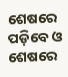ଶେଷରେ ପଡ଼ିବେ ଓ ଶେଷରେ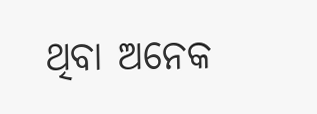ଥିବା ଅନେକ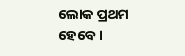ଲୋକ ପ୍ରଥମ ହେବେ ।